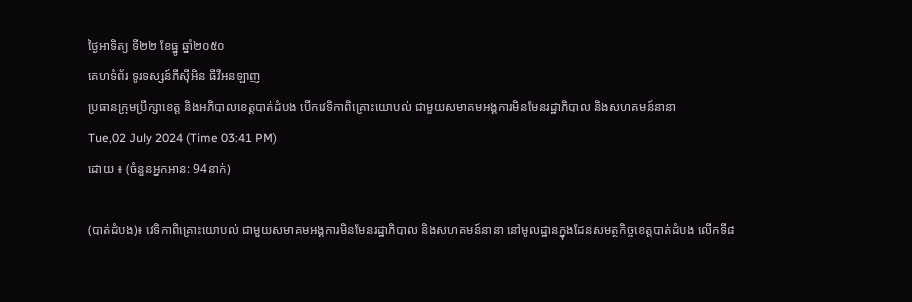ថ្ងៃអាទិត្យ ទី២២ ខែធ្នូ ឆ្នាំ២០៥០
គេហទំព័រ ទូរទស្សន៍ភីស៊ីអិន ធីវីអនឡាញ
ប្រធានក្រុមប្រឹក្សាខេត្ត និងអភិបាលខេត្តបាត់ដំបង បើកវេទិកាពិគ្រោះយោបល់ ជាមួយសមាគមអង្គការមិនមែនរដ្ឋាភិបាល និងសហគមន៍នានា
Tue,02 July 2024 (Time 03:41 PM)
ដោយ ៖ (ចំនួនអ្នកអាន: 94នាក់)

(បាត់ដំបង)៖ វេទិកាពិគ្រោះយោបល់ ជាមួយសមាគមអង្គការមិនមែនរដ្ឋាភិបាល និងសហគមន៍នានា នៅមូលដ្ឋានក្នុងដែនសមត្ថកិច្ចខេត្តបាត់ដំបង លើកទី៨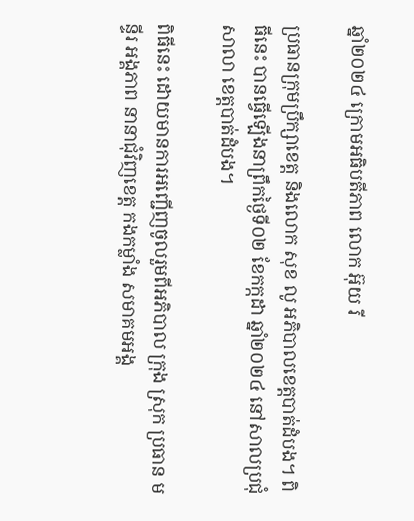ឆ្នាំ២០២៤ ក្រោមអធិបតីភាព លោក អ៊ុយ រី

ប្រធានក្រុមប្រឹក្សាខេត្ត និងលោក សុខ លូ អភិបាលខេត្តបាត់ដំបង។ ពិធីនេះ បានធ្វើឡើងនាព្រឹកថ្ងៃទី០២ ខែកក្កដា ឆ្នាំ២០២៤ នៅសាលប្រជុំសាលា ខេត្តបាត់ដំបង។

ពិធីនេះ ដោយមានការអញ្ជើញចូលរួមពីអភិបាល ក្រុង ស្រុក ប្រធាន មន្ទីរ អង្គភាព នានាជុំវិញខេត្ត កងកម្លាំង សមាគមអង្គ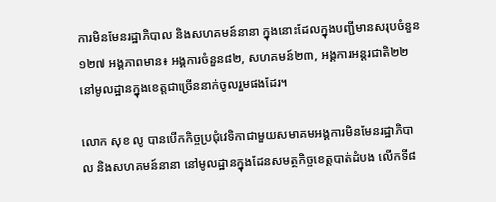ការមិនមែនរដ្ឋាភិបាល និងសហគមន៍នានា ក្នុងនោះដែលក្នុងបញ្ជីមានសរុបចំនួន ១២៧ អង្គភាពមាន៖ អង្គការចំនួន៨២, សហគមន៍២៣, អង្គការអន្តរជាតិ២២ នៅមូលដ្ឋានក្នុងខេត្តជាច្រើននាក់ចូលរួមផងដែរ។

លោក សុខ លូ បានបើកកិច្ចប្រជុំវេទិកាជាមួយសមាគមអង្គការមិនមែនរដ្ឋាភិបាល និងសហគមន៍នានា នៅមូលដ្ឋានក្នុងដែនសមត្ថកិច្ចខេត្តបាត់ដំបង លើកទី៨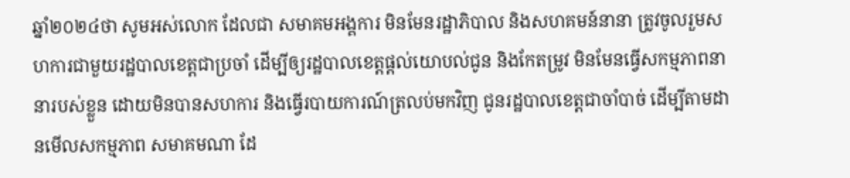ឆ្នាំ២០២៤ថា សូមអស់លោក ដែលជា សមាគមអង្គការ មិនមែនរដ្ឋាភិបាល និងសហគមន៍នានា ត្រូវចូលរួមសហការជាមួយរដ្ឋបាលខេត្តជាប្រចាំ ដើម្បីឲ្យរដ្ឋបាលខេត្តផ្តល់យោបល់ជូន និងកែតម្រូវ មិនមែនធ្វើសកម្មភាពនានារបស់ខ្លួន ដោយមិនបានសហការ និងធ្វើរបាយការណ៍ត្រលប់មកវិញ ជូនរដ្ឋបាលខេត្តជាចាំបាច់ ដើម្បីតាមដានមើលសកម្មភាព សមាគមណា ដែ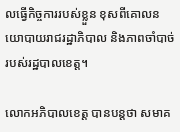លធ្វើកិច្ចការរបស់ខ្លួន ខុសពីគោលនយោបាយរាជរដ្ឋាភិបាល និងភាពចាំបាច់របស់រដ្ឋបាលខេត្ត។

លោកអភិបាលខេត្ត បានបន្តថា សមាគ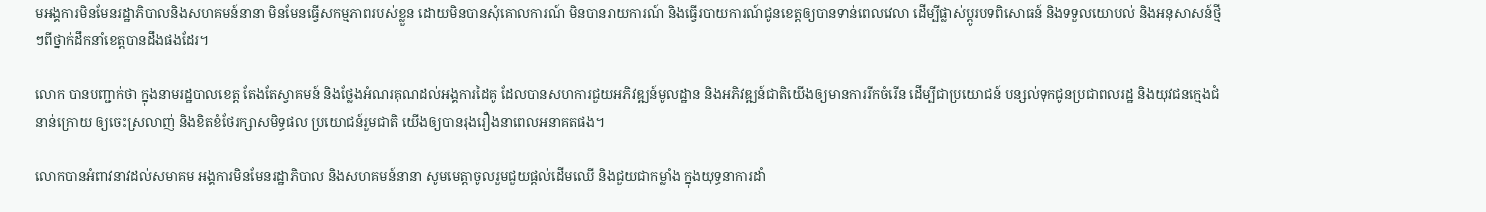មអង្គការមិនមែនរដ្ឋាភិបាលនិងសហគមន៍នានា មិនមែនធ្វើសកម្មភាពរបស់ខ្លួន ដោយមិនបានសុំគោលការណ៍ មិនបានរាយការណ៍ និងធ្វើរបាយការណ៍ជូនខេត្តឲ្យបានទាន់ពេលវេលា ដើម្បីផ្លាស់ប្តូរបទពិសោធន៍ និងទទួលយោបល់ និងអនុសាសន៍ថ្មីៗពីថ្នាក់ដឹកនាំខេត្តបានដឹងផងដែរ។

លោក បានបញ្ជាក់ថា ក្នុងនាមរដ្ឋបាលខេត្ត តែងតែស្វាគមន៍ និងថ្លែងអំណរគុណដល់អង្គការដៃគូ ដែលបានសហការជួយអភិវឌ្ឍន៍មូលដ្ឋាន និងអភិវឌ្ឍន៍ជាតិយើងឲ្យមានការរីកចំរើន ដើម្បីជាប្រយោជន៍ បន្សល់ទុកជូនប្រជាពលរដ្ឋ និងយុវជនក្មេងជំនាន់ក្រោយ ឲ្យចេះស្រលាញ់ និងខិតខំថែរក្សាសមិទ្ធផល ប្រយោជន៍រួមជាតិ យើងឲ្យបានរុងរឿងនាពេលអនាគតផង។

លោកបានអំពាវនាវដល់សមាគម អង្គការមិនមែនរដ្ឋាភិបាល និងសហគមន៍នានា សូមមេត្តាចូលរួមជួយផ្តល់ដើមឈើ និងជួយជាកម្លាំង ក្នុងយុទ្ធនាការដាំ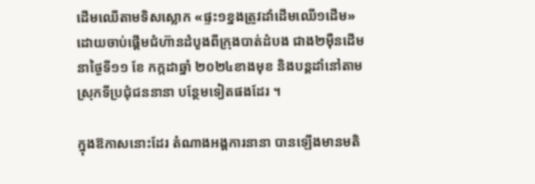ដើមឈើតាមទិសស្លោក «ផ្ទះ១ខ្នងត្រូវដាំដើមឈើ១ដើម» ដោយចាប់ផ្តើមជំហ៊ានដំបូងពីក្រុងបាត់ដំបង ជាង២ម៉ឺនដើមនាថ្ងៃទី១១ ខែ កក្កដាឆ្នាំ ២០២៤ខាងមុខ និងបន្តដាំនៅតាមស្រុកទីប្រជុំជននានា បន្ថែមទៀតផងដែរ ។

ក្នុងឱកាសនោះដែរ តំណាងអង្គការនានា បានឡើងមានមតិ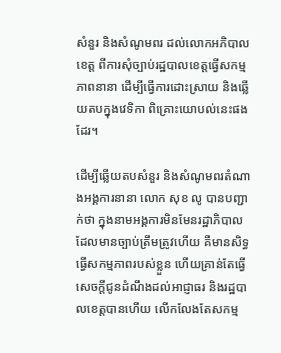សំនួរ និងសំណូមពរ ដល់លោកអភិបាលខេត្ត ពីការសុំច្បាប់រដ្ឋបាលខេត្តធ្វើសកម្មភាពនានា ដើម្បីធ្វើការដោះស្រាយ និងឆ្លើយតបក្នុងវេទិកា ពិគ្រោះយោបល់នេះផងដែរ។

ដើម្បីឆ្លើយតបសំនួរ និងសំណូមពរតំណាងអង្គការនានា លោក សុខ លូ បានបញ្ជាក់ថា ក្នុងនាមអង្គការមិនមែនរដ្ឋាភិបាល ដែលមានច្បាប់ត្រឹមត្រូវហើយ គឺមានសិទ្ធធ្វើសកម្មភាពរបស់ខ្លួន ហើយគ្រាន់តែធ្វើសេចក្តីជូនដំណឹងដល់អាជ្ញាធរ និងរដ្ឋបាលខេត្តបានហើយ លើកលែងតែសកម្ម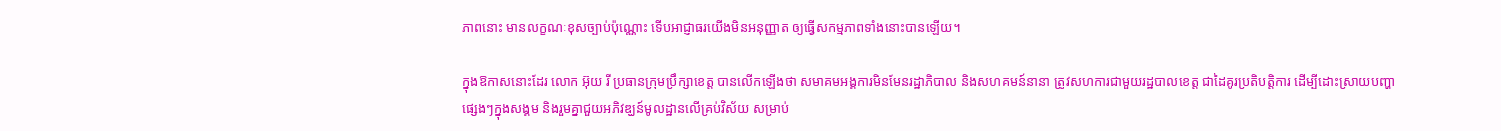ភាពនោះ មានលក្ខណៈខុសច្បាប់ប៉ុណ្ណោះ ទើបអាជ្ញាធរយើងមិនអនុញ្ញាត ឲ្យធ្វើសកម្មភាពទាំងនោះបានឡើយ។

ក្នុងឱកាសនោះដែរ លោក អ៊ុយ រី ប្រធានក្រុមប្រឹក្សាខេត្ត បានលើកឡើងថា សមាគមអង្គការមិនមែនរដ្ឋាភិបាល និងសហគមន៍នានា ត្រូវសហការជាមួយរដ្ឋបាលខេត្ត ជាដៃគូរប្រតិបត្តិការ ដើម្បីដោះស្រាយបញ្ហាផ្សេងៗក្នុងសង្គម និងរួមគ្នាជួយអភិវឌ្ឃន៍មូលដ្ឋានលើគ្រប់វិស័យ សម្រាប់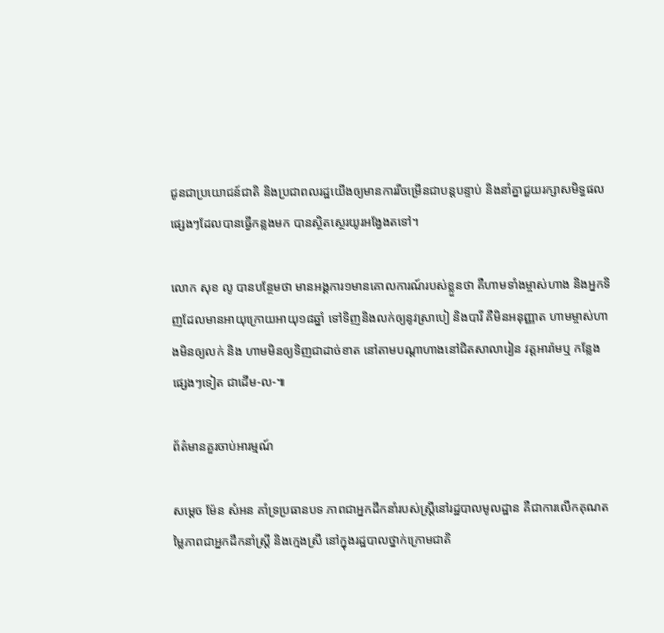ជូនជាប្រយោជន៍ជាតិ និងប្រជាពលរដ្ឋយើងឲ្យមានការរីចម្រើនជាបន្តបន្ទាប់ និងនាំគ្នាជួយរក្សាសមិទ្ធផលផ្សេងៗដែលបានធ្វើកន្លងមក បានស្ថិតស្ថេរយូរអង្វែងតទៅ។

លោក សុខ លូ បានបន្ថែមថា មានអង្គការ១មានគោលការណ៍របស់ខ្លួនថា គឺហាមទាំងម្ចាស់ហាង និងអ្នកទិញដែលមានអាយុក្រោយអាយុ១៨ឆ្នាំ ទៅទិញនិងលក់ឲ្យនូវស្រាបៀ និងបារី គឺមិនអនុញ្ញាត ហាមម្ចាស់ហាងមិនឲ្យលក់ និង ហាមមិនឲ្យទិញជាដាច់ខាត នៅតាមបណ្តាហាងនៅជិតសាលារៀន វត្តអារ៉ាមឬ កន្លែង ផ្សេងៗទៀត ជាដើម-ល-៕

ព័ត៌មានគួរចាប់អារម្មណ៍

សម្តេច ម៉ែន សំអន គាំទ្រប្រធានបទ ភាពជាអ្នកដឹកនាំរបស់ស្ត្រីនៅរដ្ឋបាលមូលដ្ឋាន គឺជាការលើកគុណតម្លៃភាពជាអ្នកដឹកនាំស្ត្រី និងក្មេងស្រី នៅក្នុងរដ្ឋបាលថ្នាក់ក្រោមជាតិ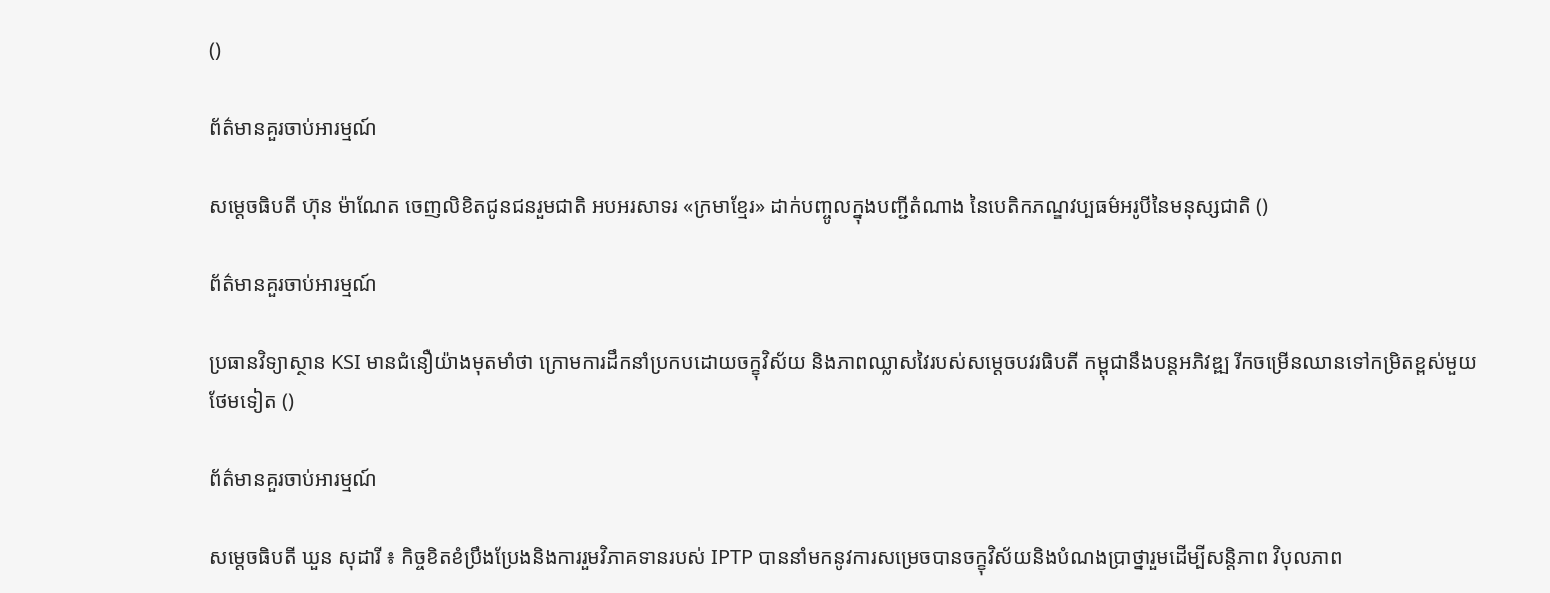()

ព័ត៌មានគួរចាប់អារម្មណ៍

សម្តេចធិបតី ហ៊ុន ម៉ាណែត ចេញលិខិតជូនជនរួមជាតិ អបអរសាទរ «ក្រមាខ្មែរ» ដាក់បញ្ចូលក្នុងបញ្ជីតំណាង នៃបេតិកភណ្ឌវប្បធម៌អរូបីនៃមនុស្សជាតិ ()

ព័ត៌មានគួរចាប់អារម្មណ៍

ប្រធានវិទ្យាស្ថាន KSI មានជំនឿយ៉ាងមុតមាំថា ក្រោមការដឹកនាំប្រកបដោយចក្ខុវិស័យ និងភាពឈ្លាសវៃរបស់សម្ដេចបវរធិបតី កម្ពុជានឹងបន្តអភិវឌ្ឍ រីកចម្រើនឈានទៅកម្រិតខ្ពស់មួយថែមទៀត ()

ព័ត៌មានគួរចាប់អារម្មណ៍

សម្តេចធិបតី ឃួន សុដារី ៖ កិច្ចខិតខំប្រឹងប្រែងនិងការរួមវិភាគទានរបស់ IPTP បាននាំមកនូវការសម្រេចបានចក្ខុវិស័យនិងបំណងប្រាថ្នារួមដើម្បីសន្តិភាព វិបុលភាព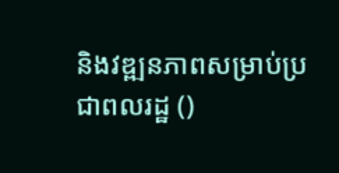និងវឌ្ឍនភាពសម្រាប់ប្រជាពលរដ្ឋ ()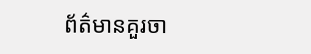ព័ត៌មានគួរចា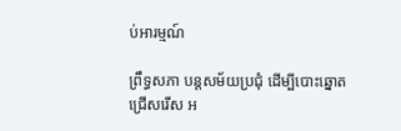ប់អារម្មណ៍

ព្រឹទ្ធសភា បន្តសម័យប្រជុំ ដើម្បីបោះឆ្នោតជ្រើសរើស អ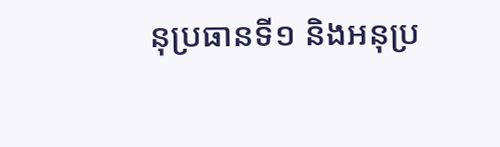នុប្រធានទី១ និងអនុប្រ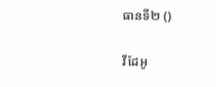ធានទី២ ()

វីដែអូ